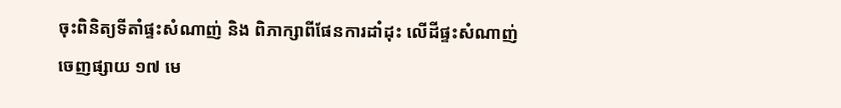ចុះពិនិត្យទីតាំផ្ទះសំណាញ់ និង ពិភាក្សាពីផែនការដាំដុះ លើដីផ្ទះសំណាញ់
ចេញផ្សាយ ១៧ មេ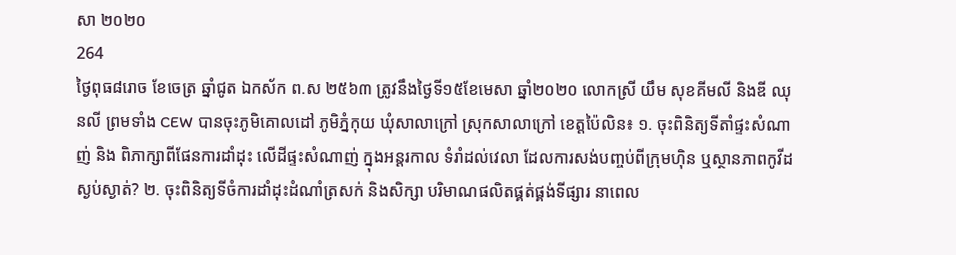សា ២០២០
264
ថ្ងៃពុធ៨រោច ខែចេត្រ ឆ្នាំជូត ឯកស័ក ព.ស ២៥៦៣ ត្រូវនឹងថ្ងៃទី១៥ខែមេសា ឆ្នាំ២០២០ លោកស្រី យឹម សុខគីមលី និងឌី ឈុនលី ព្រមទាំង CEW បានចុះភូមិគោលដៅ ភូមិភ្នំកុយ ឃុំសាលាក្រៅ ស្រុកសាលាក្រៅ ខេត្តប៉ៃលិន៖ ១. ចុះពិនិត្យទីតាំផ្ទះសំណាញ់ និង ពិភាក្សាពីផែនការដាំដុះ លើដីផ្ទះសំណាញ់ ក្នុងអន្តរកាល ទំរាំដល់វេលា ដែលការសង់បញ្ចប់ពីក្រុមហ៊ិន ឬស្ថានភាពកូវីដស្ងប់ស្ងាត់? ២. ចុះពិនិត្យទីចំការដាំដុះដំណាំត្រសក់ និងសិក្សា បរិមាណផលិតផ្គត់ផ្គង់ទីផ្សារ នាពេល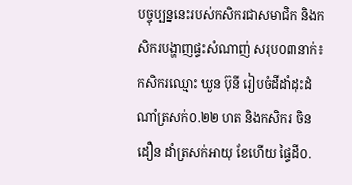បច្ចុប្បន្ននេះរបស់កសិករជាសមាជិក និងកសិករបង្ហាញផ្ទះសំណាញ់ សរុប០៣នាក់៖ កសិករឈ្មោះ ឃួន ប៊ុនី រៀបចំដីដាំដុះដំណាំត្រសក់០.២២ ហត និងកសិករ ចិន ដឿន ដាំត្រសក់អាយុ ខែហើយ ផ្ទៃដី០.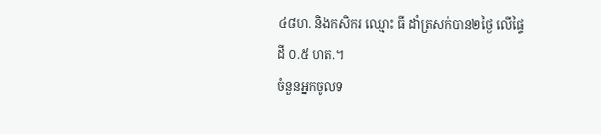៤៨ហ. និងកសិករ ឈ្មោះ ធី ដាំត្រសក់បាន២ថ្ងៃ លើផ្ទៃដី ០.៥ ហត.។
ចំនួនអ្នកចូលទ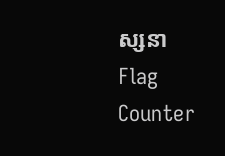ស្សនា
Flag Counter